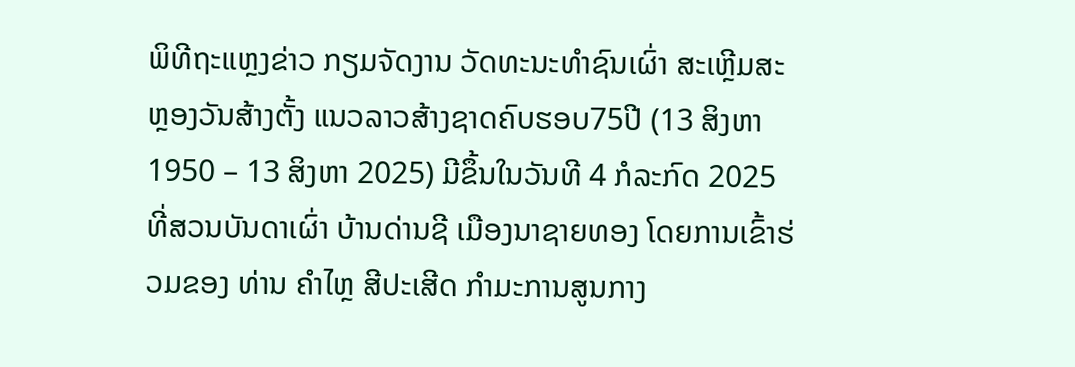ພິທີຖະແຫຼງຂ່າວ ກຽມຈັດງານ ວັດທະນະທໍາຊົນເຜົ່າ ສະເຫຼີມສະຫຼອງວັນສ້າງຕັ້ງ ແນວລາວສ້າງຊາດຄົບຮອບ75ປີ (13 ສິງຫາ 1950 – 13 ສິງຫາ 2025) ມີຂຶ້ນໃນວັນທີ 4 ກໍລະກົດ 2025 ທີ່ສວນບັນດາເຜົ່າ ບ້ານດ່ານຊີ ເມືອງນາຊາຍທອງ ໂດຍການເຂົ້າຮ່ວມຂອງ ທ່ານ ຄໍາໄຫຼ ສີປະເສີດ ກຳມະການສູນກາງ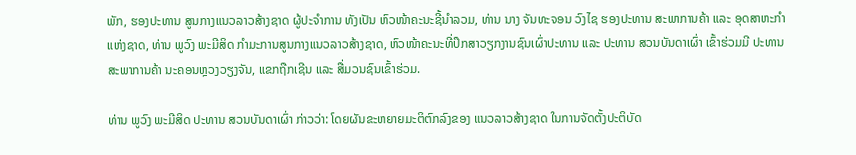ພັກ, ຮອງປະທານ ສູນກາງແນວລາວສ້າງຊາດ ຜູ້ປະຈຳການ ທັງເປັນ ຫົວໜ້າຄະນະຊີ້ນໍາລວມ, ທ່ານ ນາງ ຈັນທະຈອນ ວົງໄຊ ຮອງປະທານ ສະພາການຄ້າ ແລະ ອຸດສາຫະກຳ ແຫ່ງຊາດ, ທ່ານ ພູວົງ ພະມີສິດ ກຳມະການສູນກາງແນວລາວສ້າງຊາດ, ຫົວໜ້າຄະນະທີ່ປຶກສາວຽກງານຊົນເຜົ່າປະທານ ແລະ ປະທານ ສວນບັນດາເຜົ່າ ເຂົ້າຮ່ວມມີ ປະທານ ສະພາການຄ້າ ນະຄອນຫຼວງວຽງຈັນ, ແຂກຖືກເຊີນ ແລະ ສື່ມວນຊົນເຂົ້າຮ່ວມ.

ທ່ານ ພູວົງ ພະມີສິດ ປະທານ ສວນບັນດາເຜົ່າ ກ່າວວ່າ: ໂດຍຜັນຂະຫຍາຍມະຕິຕົກລົງຂອງ ແນວລາວສ້າງຊາດ ໃນການຈັດຕັ້ງປະຕິບັດ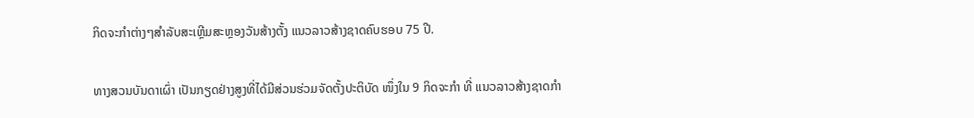ກິດຈະກຳຕ່າງໆສຳລັບສະເຫຼີມສະຫຼອງວັນສ້າງຕັ້ງ ແນວລາວສ້າງຊາດຄົບຮອບ 75 ປີ.

ທາງສວນບັນດາເຜົ່າ ເປັນກຽດຢ່າງສູງທີ່ໄດ້ມີສ່ວນຮ່ວມຈັດຕັ້ງປະຕິບັດ ໜຶ່ງໃນ 9 ກິດຈະກຳ ທີ່ ແນວລາວສ້າງຊາດກຳ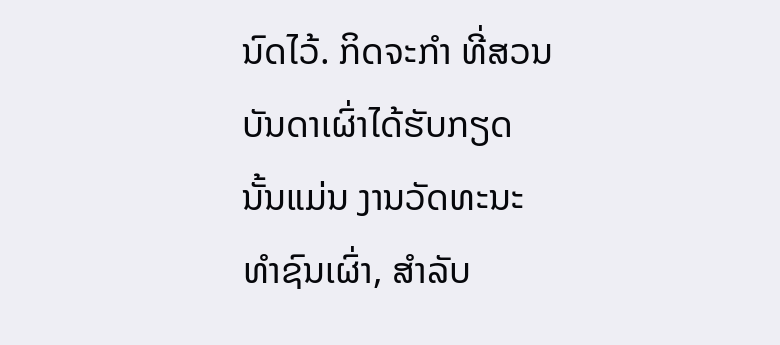ນົດໄວ້. ກິດຈະກຳ ທີ່ສວນບັນດາເຜົ່າໄດ້ຮັບກຽດນັ້ນແມ່ນ ງານວັດທະນະທໍາຊົນເຜົ່າ, ສຳລັບ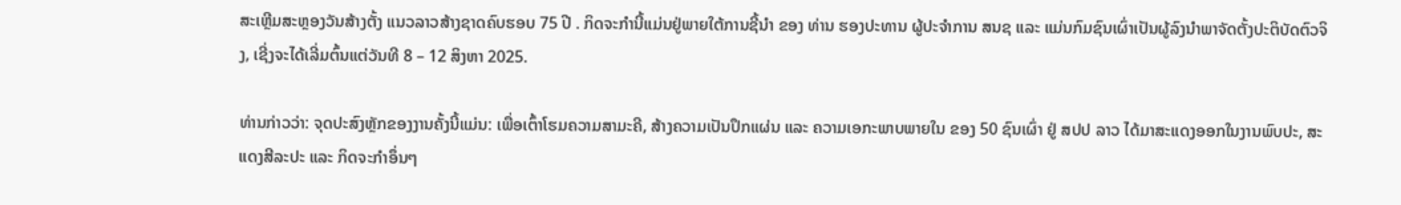ສະເຫຼີມສະຫຼອງວັນສ້າງຕັ້ງ ແນວລາວສ້າງຊາດຄົບຮອບ 75 ປີ . ກິດຈະກໍານີ້ແມ່ນຢູ່ພາຍໃຕ້ການຊີ້ນໍາ ຂອງ ທ່ານ ຮອງປະທານ ຜູ້ປະຈໍາການ ສນຊ ແລະ ແມ່ນກົມຊົນເຜົ່າເປັນຜູ້ລົງນໍາພາຈັດຕັ້ງປະຕິບັດຕົວຈິງ, ເຊີ່ງຈະໄດ້ເລີ່ມຕົ້ນແຕ່ວັນທີ 8 – 12 ສິງຫາ 2025.

ທ່ານກ່າວວ່າ: ຈຸດປະສົງຫຼັກຂອງງານຄັ້ງນີ້ແມ່ນ: ເພື່ອເຕົ້າໂຮມຄວາມສາມະຄີ, ສ້າງຄວາມເປັນປຶກແຜ່ນ ແລະ ຄວາມເອກະພາບພາຍໃນ ຂອງ 50 ຊົນເຜົ່າ ຢູ່ ສປປ ລາວ ໄດ້ມາສະແດງອອກໃນງານພົບປະ, ສະແດງສີລະປະ ແລະ ກິດຈະກຳອຶ່ນໆ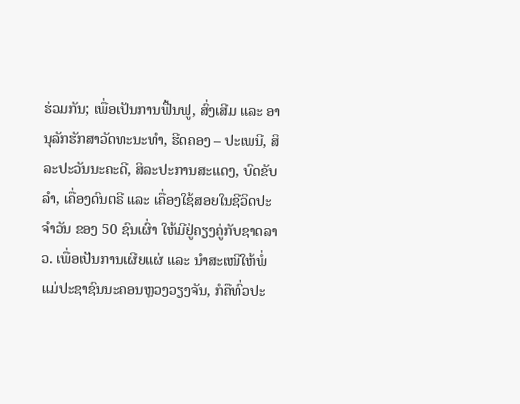ຮ່ວມກັນ; ເພື່ອເປັນການຟື້ນຟູ, ສົ່ງເສີມ ແລະ ອານຸລັກຮັກສາວັດທະນະທຳ, ຮີດຄອງ – ປະເພນີ, ສິລະປະວັນນະຄະດີ, ສິລະປະການສະແດງ, ບົດຂັບລຳ, ເຄື່ອງດົນຕຣີ ແລະ ເຄື່ອງໃຊ້ສອຍໃນຊີວິດປະຈໍາວັນ ຂອງ 50 ຊົນເຜົ່າ ໃຫ້ມີຢູ່ຄຽງຄູ່ກັບຊາດລາວ. ເພື່ອເປັນການເຜີຍແຜ່ ແລະ ນໍາສະເໜີໃຫ້ພໍ່ແມ່ປະຊາຊົນນະຄອນຫຼວງວຽງຈັນ, ກໍຄືທົ່ວປະ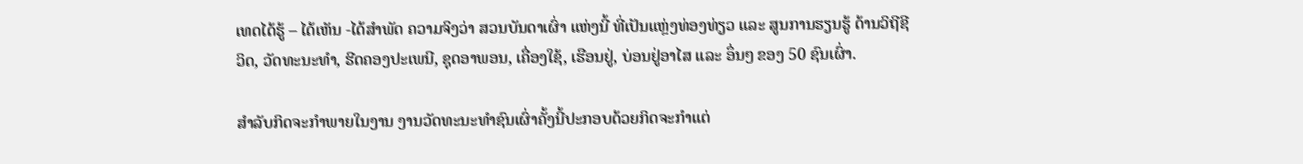ເທດໄດ້ຮູ້ – ໄດ້ເຫັນ -ໄດ້ສຳພັດ ຄວາມຈິງວ່າ ສວນບັນດາເຜົ່າ ແຫ່ງນີ້ ທີ່ເປັນແຫຼ່ງທ່ອງທ່ຽວ ແລະ ສູນການຮຽນຮູ້ ດ້ານວິຖີຊີວິດ, ວັດທະນະທຳ, ຮີດຄອງປະເພນີ, ຊຸດອາພອນ, ເຄື່ອງໃຊ້, ເຮືອນຢູ່, ບ່ອນຢູ່ອາໄສ ແລະ ອຶ່ນໆ ຂອງ 50 ຊົນເຜົ່າ.

ສໍາລັບກິດຈະກໍາພາຍໃນງານ ງານວັດທະນະທໍາຊົນເຜົ່າຄັ້ງນີ້ປະກອບດ້ວຍກິດຈະກຳແຕ່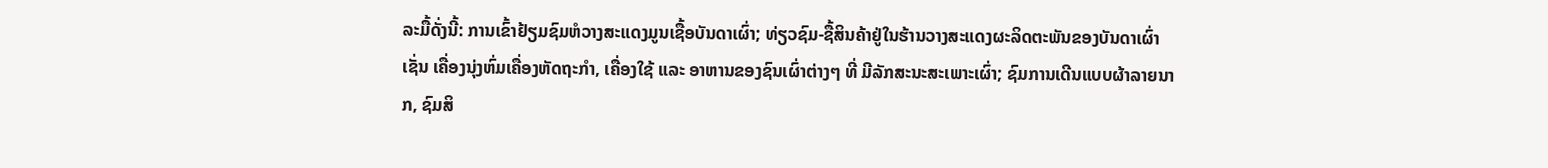ລະມື້ດັ່ງນີ້: ການເຂົ້າຢ້ຽມຊົມຫໍວາງສະແດງມູນເຊື້ອບັນດາເຜົ່າ; ທ່ຽວຊົມ-ຊື້ສິນຄ້າຢູ່ໃນຮ້ານວາງສະແດງຜະລິດຕະພັນຂອງບັນດາເຜົ່າ ເຊັ່ນ ເຄື່ອງນຸ່ງຫົ່ມເຄື່ອງຫັດຖະກຳ, ເຄື່ອງໃຊ້ ແລະ ອາຫານຂອງຊົນເຜົ່າຕ່າງໆ ທີ່ ມີລັກສະນະສະເພາະເຜົ່າ; ຊົມການເດີນແບບຜ້າລາຍນາກ, ຊົມສິ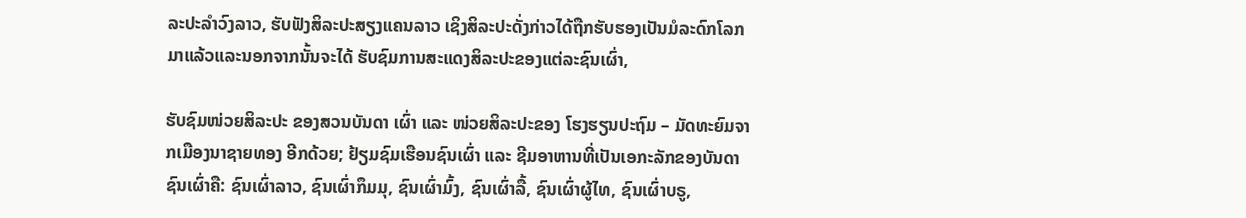ລະປະລຳວົງລາວ, ຮັບຟັງສິລະປະສຽງແຄນລາວ ເຊິງສິລະປະດັ່ງກ່າວໄດ້ຖືກຮັບຮອງເປັນມໍລະດົກໂລກມາແລ້ວແລະນອກຈາກນັ້ນຈະໄດ້ ຮັບຊົມການສະແດງສິລະປະຂອງແຕ່ລະຊົນເຜົ່າ,

ຮັບຊົມໜ່ວຍສິລະປະ ຂອງສວນບັນດາ ເຜົ່າ ແລະ ໜ່ວຍສິລະປະຂອງ ໂຮງຮຽນປະຖົມ – ມັດທະຍົມຈາກເມືອງນາຊາຍທອງ ອີກດ້ວຍ; ຢ້ຽມຊົມເຮືອນຊົນເຜົ່າ ແລະ ຊີມອາຫານທີ່ເປັນເອກະລັກຂອງບັນດາຊົນເຜົ່າຄື: ຊົນເຜົ່າລາວ, ຊົນເຜົ່າກຶມມຸ, ຊົນເຜົ່າມົ້ງ, ຊົນເຜົ່າລື້, ຊົນເຜົ່າຜູ້ໄທ, ຊົນເຜົ່າບຣູ,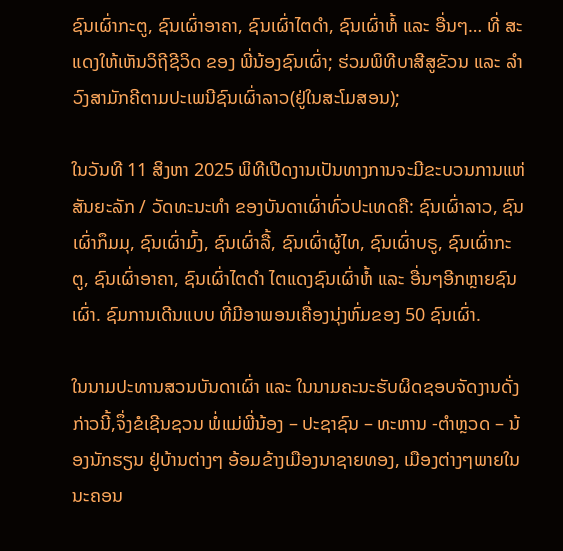ຊົນເຜົ່າກະຕູ, ຊົນເຜົ່າອາຄາ, ຊົນເຜົ່າໄຕດຳ, ຊົນເຜົ່າຫໍ້ ແລະ ອື່ນໆ… ທີ່ ສະແດງໃຫ້ເຫັນວິຖີຊີວິດ ຂອງ ພີ່ນ້ອງຊົນເຜົ່າ; ຮ່ວມພິທີບາສີສູຂັວນ ແລະ ລຳວົງສາມັກຄີຕາມປະເພນີຊົນເຜົ່າລາວ(ຢູ່ໃນສະໂມສອນ);

ໃນວັນທີ 11 ສິງຫາ 2025 ພິທີເປີດງານເປັນທາງການຈະມີຂະບວນການແຫ່ສັນຍະລັກ / ວັດທະນະທໍາ ຂອງບັນດາເຜົ່າທົ່ວປະເທດຄື: ຊົນເຜົ່າລາວ, ຊົນເຜົ່າກຶມມຸ, ຊົນເຜົ່າມົ້ງ, ຊົນເຜົ່າລື້, ຊົນເຜົ່າຜູ້ໄທ, ຊົນເຜົ່າບຣູ, ຊົນເຜົ່າກະຕູ, ຊົນເຜົ່າອາຄາ, ຊົນເຜົ່າໄຕດຳ ໄຕແດງຊົນເຜົ່າຫໍ້ ແລະ ອື່ນໆອີກຫຼາຍຊົນເຜົ່າ. ຊົມການເດີນແບບ ທີ່ມີອາພອນເຄື່ອງນຸ່ງຫົ່ມຂອງ 50 ຊົນເຜົ່າ.

ໃນນາມປະທານສວນບັນດາເຜົ່າ ແລະ ໃນນາມຄະນະຮັບຜິດຊອບຈັດງານດັ່ງກ່າວນີ້,ຈຶ່ງຂໍເຊີນຊວນ ພໍ່ແມ່ພີ່ນ້ອງ – ປະຊາຊົນ – ທະຫານ -ຕໍາຫຼວດ – ນ້ອງນັກຮຽນ ຢູ່ບ້ານຕ່າງໆ ອ້ອມຂ້າງເມືອງນາຊາຍທອງ, ເມືອງຕ່າງໆພາຍໃນນະຄອນ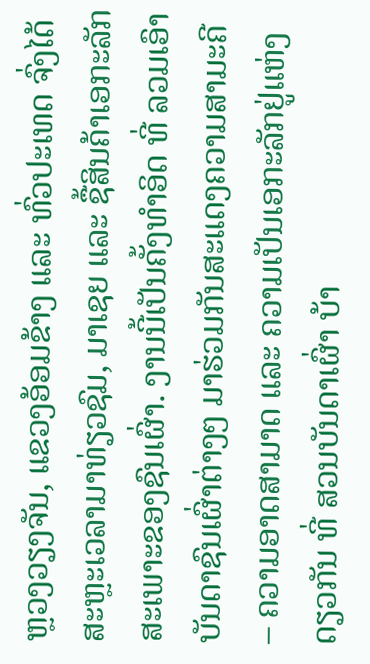ຫຼວງວຽງຈັນ, ແຂວງອ້ອມຂ້າງ ແລະ ທົ່ວປະເທດ ຈົ່ງໄດ້ສະຫຼະເວລາມາທ່ຽວຊົມ, ມາເຊຍ ແລະ ຊື້ສິນຄ້າເອກະລັກສະເພາະຂອງຊົນເຜົ່າ. ງານນີ້ເປັນຄັ້ງທຳອິດ ທີ່ ລວມເອົາບັນດາຊົນເຜົ່າຕ່າງໆ ມາຮ່ວມກັນສະແດງຄວາມສາມະຄີ – ຄວາມອາດສາມາດ ແລະ ຄວາມເປັນເອກະລັກຢູ່ແຫ່ງດຽວກັນ ທີ່ ສວນບັນດາເຜົ່າ ບ້າ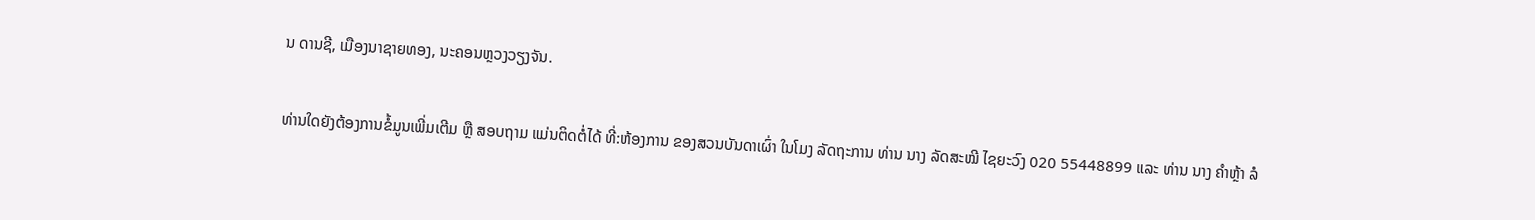ນ ດານຊີ, ເມືອງນາຊາຍທອງ, ນະຄອນຫຼວງວຽງຈັນ.

ທ່ານໃດຍັງຕ້ອງການຂໍ້ມູນເພີ່ມເຕີມ ຫຼື ສອບຖາມ ແມ່ນຕິດຕໍ່ໄດ້ ທີ່:ຫ້ອງການ ຂອງສວນບັນດາເຜົ່າ ໃນໂມງ ລັດຖະການ ທ່ານ ນາງ ລັດສະໝີ ໄຊຍະວົງ 020 55448899 ແລະ ທ່ານ ນາງ ຄໍາຫຼ້າ ລໍ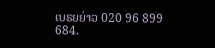ເບຣຍຍ່າວ 020 96 899 684.